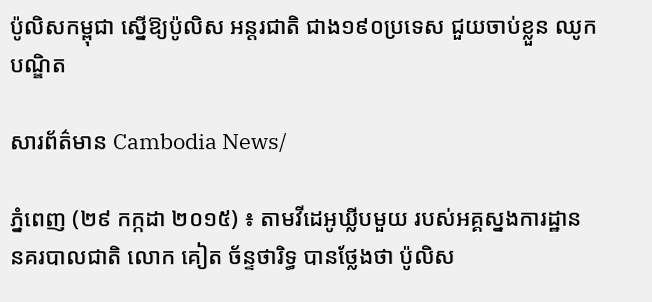ប៉ូលិសកម្ពុជា ស្នើឱ្យប៉ូលិស អន្តរជាតិ ជាង១៩០ប្រទេស ជួយចាប់ខ្លួន ឈូក បណ្ឌិត

សារព័ត៌មាន Cambodia News/

ភ្នំពេញ (២៩ កក្កដា ២០១៥) ៖ តាមវីដេអូឃ្លីបមួយ របស់អគ្គស្នងការដ្ឋាន នគរបាលជាតិ លោក គៀត ច័ន្ទថារិទ្ធ បានថ្លែងថា ប៉ូលិស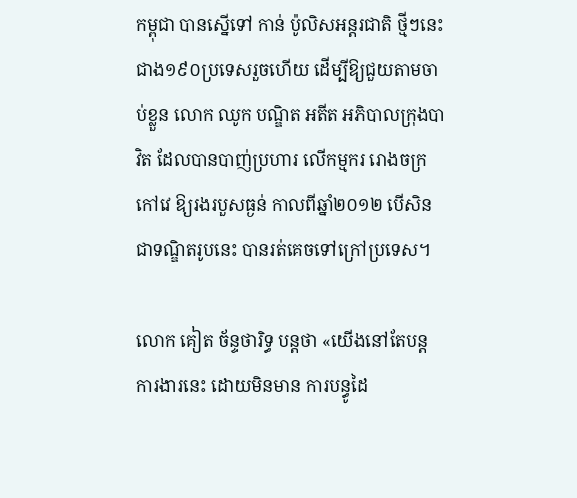កម្ពុជា បានស្នើទៅ កាន់ ប៉ូលិសអន្តរជាតិ ថ្មីៗនេះ ជាង១៩០ប្រទេសរួចហើយ ដើម្បីឱ្យជួយតាមចាប់ខ្លួន លោក ឈូក បណ្ឌិត អតីត អភិបាលក្រុងបាវិត ដែលបានបាញ់ប្រហារ លើកម្មករ រោងចក្រកៅវេ ឱ្យរងរបួសធ្ងន់ កាលពីឆ្នាំ២០១២ បើសិន ជាទណ្ឌិតរូបនេះ បានរត់គេចទៅក្រៅប្រទេស។

លោក គៀត ច័ន្ទថារិទ្ធ បន្តថា «យើងនៅតែបន្ត ការងារនេះ ដោយមិនមាន ការបន្ធូដៃ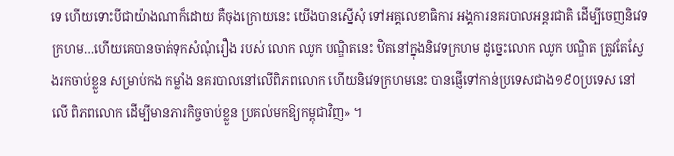ទេ ហើយទោះបីជាយ៉ាងណាក៏ដោយ គឺចុងក្រោយនេះ យើងបានស្នើសុំ ទៅអគ្គលេខាធិការ អង្គការនគរបាលអន្តរជាតិ ដើម្បីចេញនិវេទក្រហម…ហើយគេបានចាត់ទុកសំណុំរឿង របស់ លោក ឈូក បណ្ឌិតនេះ ឋិតនៅក្នុងនិវេទក្រហម ដូច្នេះលោក ឈូក បណ្ឌិត ត្រូវតែស្វែងរកចាប់ខ្លួន សម្រាប់កង កម្លាំង នគរបាលនៅលើពិភពលោក ហើយនិវេទក្រហមនេះ បានផ្ញើទៅកាន់ប្រទេសជាង១៩០ប្រទេស នៅលើ ពិភពលោក ដើម្បីមានភារកិច្ចចាប់ខ្លួន ប្រគល់មកឱ្យកម្ពុជាវិញ» ។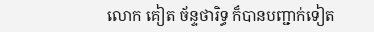លោក គៀត ច័ន្ទថារិទ្ធ ក៏បានបញ្ជាក់ទៀត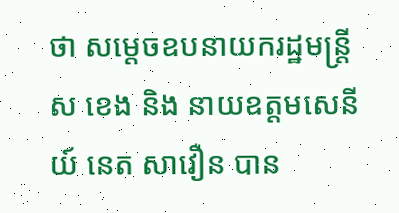ថា សម្តេចឧបនាយករដ្ឋមន្រ្តី ស ខេង និង នាយឧត្តមសេនីយ៍ នេត សាវឿន បាន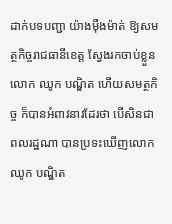ដាក់បទបញ្ជា យ៉ាងម៉ឺងម៉ាត់ ឱ្យសមត្ថកិច្ចរាជធានីខេត្ត ស្វែងរកចាប់ខ្លួនលោក ឈូក បណ្ឌិត ហើយសមត្ថកិច្ច ក៏បានអំពាវនាវដែរថា បើសិនជាពលរដ្ឋណា បានប្រទះឃើញលោក ឈូក បណ្ឌិត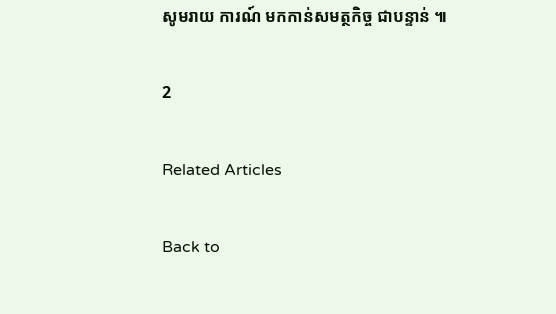សូមរាយ ការណ៍ មកកាន់សមត្ថកិច្ច ជាបន្ទាន់ ៕

2

Related Articles

Back to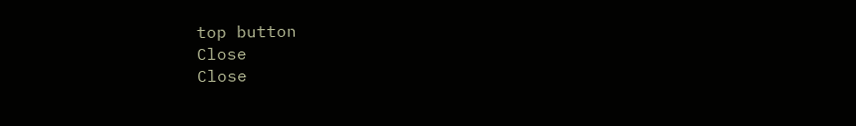top button
Close
Close